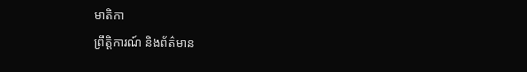មាតិកា
ព្រឹត្តិការណ៍ និងព័ត៌មាន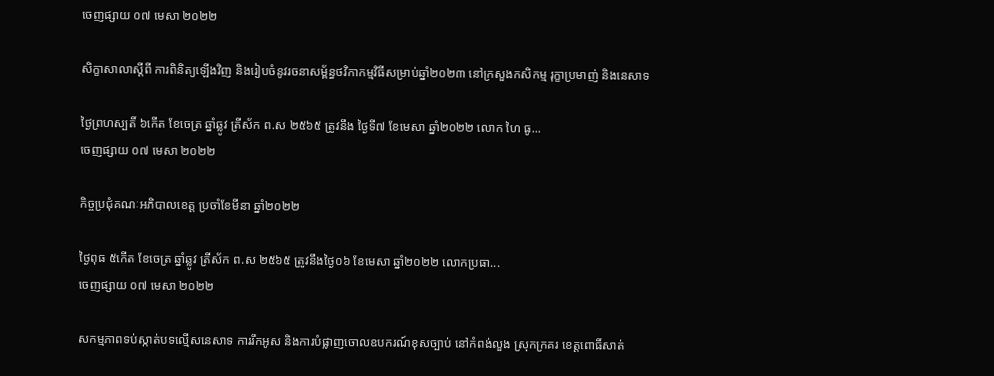ចេញផ្សាយ ០៧ មេសា ២០២២

សិក្ខាសាលាស្តីពី ការពិនិត្យឡើងវិញ និងរៀបចំនូវរចនាសម្ព័ន្ធថវិកាកម្មវិធីសម្រាប់ឆ្នាំ២០២៣ នៅក្រសួងកសិកម្ម រុក្ខាប្រមាញ់ និងនេសាទ

ថ្ងៃព្រហស្បតិ៍ ៦កើត ខែចេត្រ ឆ្នាំឆ្លូវ ត្រីស័ក ព.ស ២៥៦៥ ត្រូវនឹង ថ្ងៃទី៧ ខែមេសា ឆ្នាំ២០២២ លោក ហៃ ធូ...
ចេញផ្សាយ ០៧ មេសា ២០២២

កិច្ចប្រជុំគណៈអភិបាលខេត្ត ប្រចាំខែមីនា ឆ្នាំ២០២២

ថ្ងៃពុធ ៥កើត ខែចេត្រ ឆ្នាំឆ្លូវ ត្រីស័ក ព.ស ២៥៦៥ ត្រូវនឹងថ្ងៃ០៦ ខែមេសា ឆ្នាំ២០២២ លោកប្រធា...
ចេញផ្សាយ ០៧ មេសា ២០២២

សកម្មភាពទប់ស្កាត់បទល្មេីសនេសាទ ការរឹកអូស និងការបំផ្លាញចោលឧបករណ៍ខុសច្បាប់ នៅកំពង់លួង ស្រុកក្រគរ ខេត្តពោធិ៍សាត់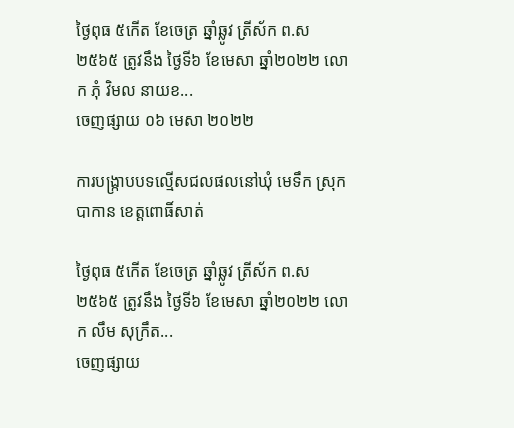ថ្ងៃពុធ ៥កើត ខែចេត្រ ឆ្នាំឆ្លូវ ត្រីស័ក ព.ស ២៥៦៥ ត្រូវនឹង ថ្ងៃទី៦ ខែមេសា ឆ្នាំ២០២២ លោក ភុំ វិមល នាយខ...
ចេញផ្សាយ ០៦ មេសា ២០២២

ការបង្រ្កាបបទល្មើសជលផលនៅឃុំ មេទឹក ស្រុកបាកាន ខេត្តពោធិ៍សាត់

ថ្ងៃពុធ ៥កើត ខែចេត្រ ឆ្នាំឆ្លូវ ត្រីស័ក ព.ស ២៥៦៥ ត្រូវនឹង ថ្ងៃទី៦ ខែមេសា ឆ្នាំ២០២២ លោក លឹម សុក្រឹត...
ចេញផ្សាយ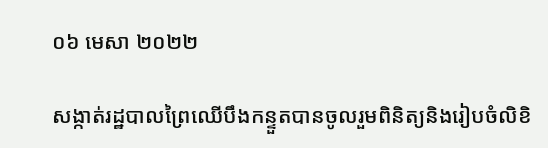០៦ មេសា ២០២២

សង្កាត់រដ្ឋបាលព្រៃឈើបឹងកន្ទួតបានចូលរួមពិនិត្យនិងរៀបចំលិខិ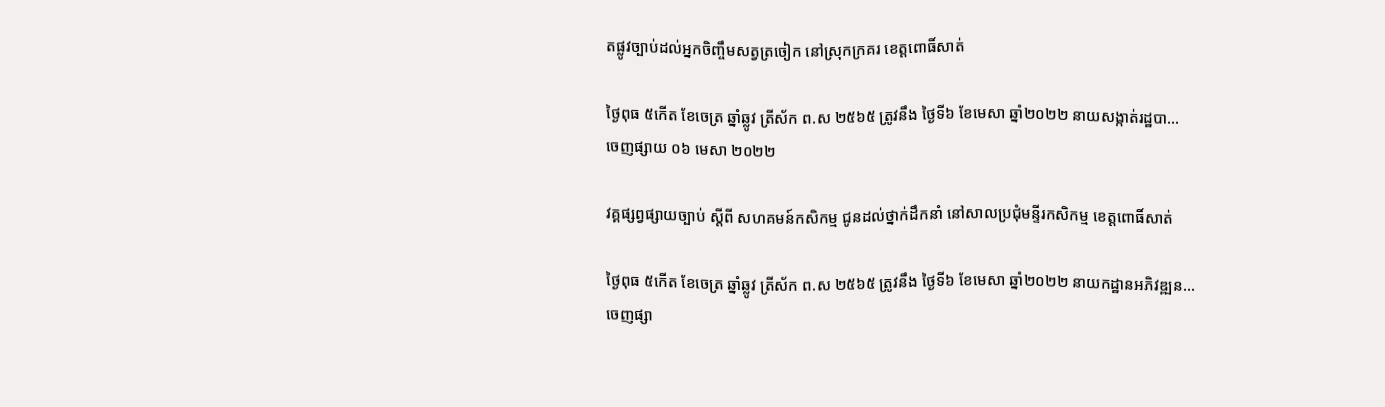តផ្លូវច្បាប់ដល់អ្នកចិញ្ចឹមសត្វត្រចៀក នៅស្រុកក្រគរ ខេត្តពោធិ៍សាត់

ថ្ងៃពុធ ៥កើត ខែចេត្រ ឆ្នាំឆ្លូវ ត្រីស័ក ព.ស ២៥៦៥ ត្រូវនឹង ថ្ងៃទី៦ ខែមេសា ឆ្នាំ២០២២ នាយសង្កាត់រដ្ឋបា...
ចេញផ្សាយ ០៦ មេសា ២០២២

វគ្គផ្សព្វផ្សាយច្បាប់ ស្តីពី សហគមន៍កសិកម្ម ជូនដល់ថ្នាក់ដឹកនាំ នៅសាលប្រជុំមន្ទីរកសិកម្ម ខេត្តពោធិ៍សាត់

ថ្ងៃពុធ ៥កើត ខែចេត្រ ឆ្នាំឆ្លូវ ត្រីស័ក ព.ស ២៥៦៥ ត្រូវនឹង ថ្ងៃទី៦ ខែមេសា ឆ្នាំ២០២២ នាយកដ្ឋានអភិវឌ្ឍន...
ចេញផ្សា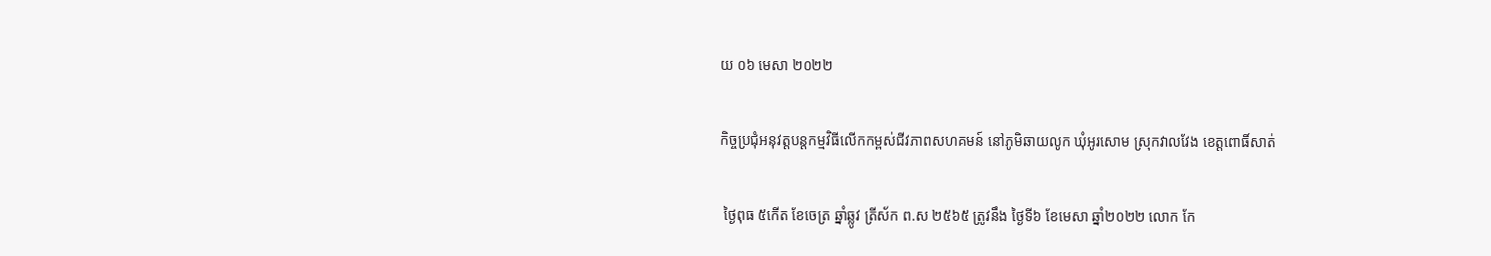យ ០៦ មេសា ២០២២

កិច្ចប្រជុំអនុវត្តបន្តកម្មវិធីលើកកម្ពស់ជីវភាពសហគមន៍ នៅភូមិឆាយលូក ឃុំអូរសោម ស្រុកវាលវែង ខេត្តពោធិ៍សាត់

 ថ្ងៃពុធ ៥កើត ខែចេត្រ ឆ្នាំឆ្លូវ ត្រីស័ក ព.ស ២៥៦៥ ត្រូវនឹង ថ្ងៃទី៦ ខែមេសា ឆ្នាំ២០២២ លោក កែ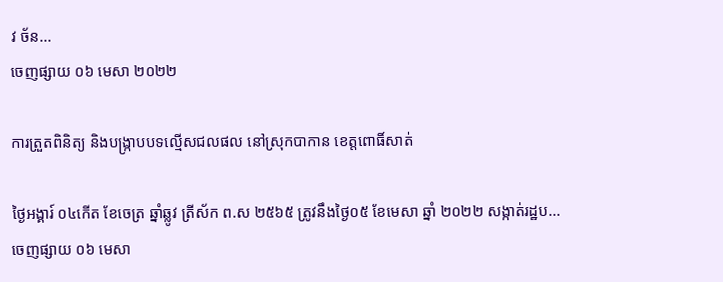វ ច័ន...
ចេញផ្សាយ ០៦ មេសា ២០២២

ការត្រួតពិនិត្យ និងបង្រ្កាបបទល្មើសជលផល នៅស្រុកបាកាន ខេត្តពោធិ៍សាត់

ថ្ងៃអង្គារ៍ ០៤កើត ខែចេត្រ ឆ្នាំឆ្លូវ ត្រីស័ក ព.ស ២៥៦៥ ត្រូវនឹងថ្ងៃ០៥ ខែមេសា ឆ្នាំ ២០២២ សង្កាត់រដ្ឋប...
ចេញផ្សាយ ០៦ មេសា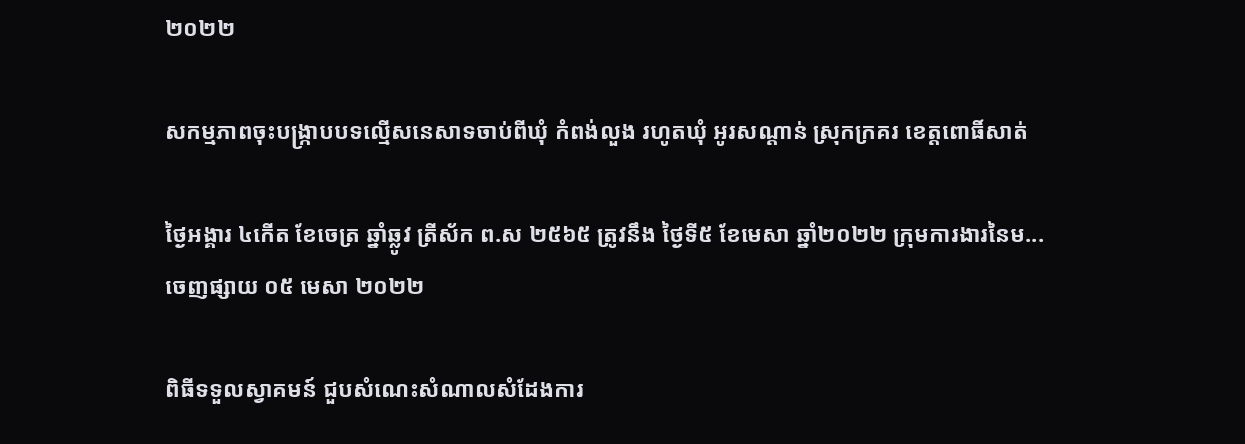២០២២

សកម្មភាពចុះបង្រ្កាបបទល្មើសនេសាទចាប់ពីឃុំ កំពង់លួង រហូតឃុំ អូរសណ្តាន់ ស្រុកក្រគរ ខេត្តពោធិ៍សាត់

ថ្ងៃអង្គារ ៤កើត ខែចេត្រ ឆ្នាំឆ្លូវ ត្រីស័ក ព.ស ២៥៦៥ ត្រូវនឹង ថ្ងៃទី៥ ខែមេសា ឆ្នាំ២០២២ ក្រុមការងារនៃម...
ចេញផ្សាយ ០៥ មេសា ២០២២

ពិធីទទួលស្វាគមន៍ ជួបសំណេះសំណាលសំដែងការ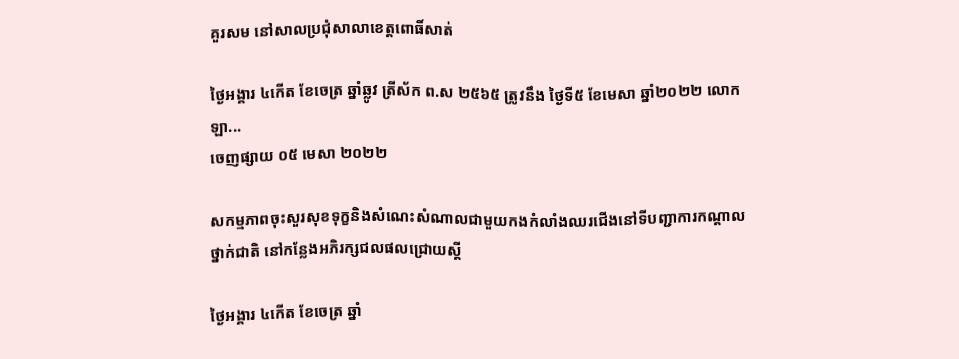គួរសម នៅសាលប្រជុំសាលាខេត្តពោធិ៍សាត់

ថ្ងៃអង្គារ ៤កើត ខែចេត្រ ឆ្នាំឆ្លូវ ត្រីស័ក ព.ស ២៥៦៥ ត្រូវនឹង ថ្ងៃទី៥ ខែមេសា ឆ្នាំ២០២២ លោក ឡា...
ចេញផ្សាយ ០៥ មេសា ២០២២

សកម្មភាពចុះសួរសុខទុក្ខនិងសំណេះសំណាលជាមួយកងកំលាំងឈរជើងនៅទីបញ្ជាការកណ្តាលថ្នាក់ជាតិ នៅកន្លែងអភិរក្សជលផលជ្រោយស្តី

ថ្ងៃអង្គារ ៤កើត ខែចេត្រ ឆ្នាំ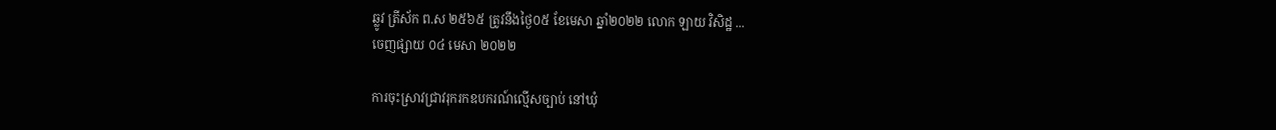ឆ្លូវ ត្រីស័ក ព.ស ២៥៦៥ ត្រូវនឹងថ្ងៃ០៥ ខែមេសា ឆ្នាំ២០២២ លោក ឡាយ វិសិដ្ឋ ...
ចេញផ្សាយ ០៤ មេសា ២០២២

ការចុះស្រាវជ្រាវរុករកឧបករណ៍ល្មើសច្បាប់ នៅឃុំ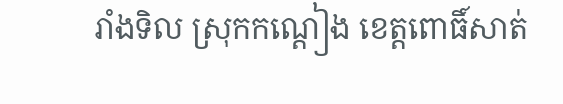រាំងទិល ស្រុកកណ្ដៀង ខេត្តពោធិ៍សាត់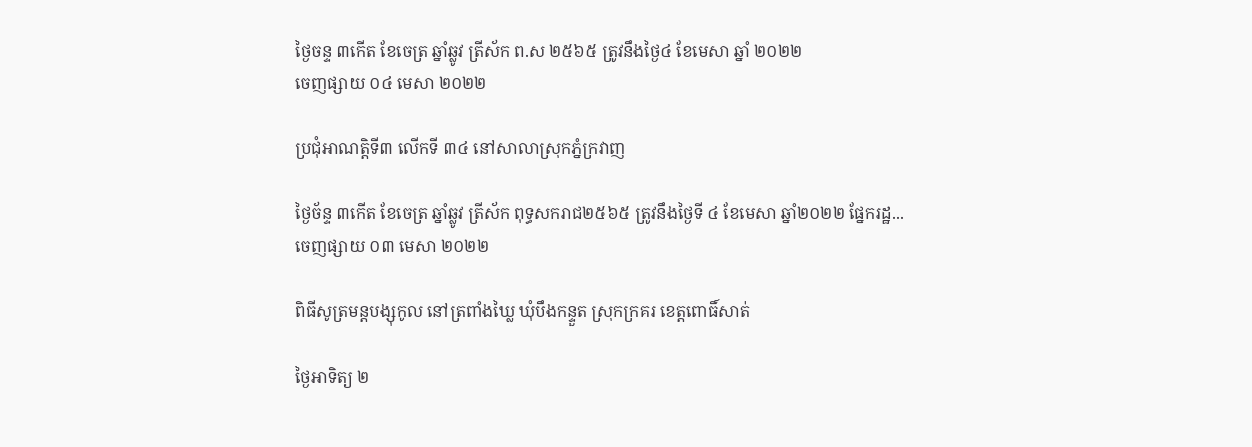ថ្ងៃចន្ទ ៣កើត ខែចេត្រ ឆ្នាំឆ្លូវ ត្រីស័ក ព.ស ២៥៦៥ ត្រូវនឹងថ្ងៃ៤ ខែមេសា ឆ្នាំ ២០២២
ចេញផ្សាយ ០៤ មេសា ២០២២

ប្រជុំអាណត្តិទី៣ លើកទី ៣៤ នៅសាលាស្រុកភ្នំក្រវាញ

ថ្ងៃច័ន្ទ ៣កើត ខែចេត្រ ឆ្នាំឆ្លូវ ត្រីស័ក ពុទ្ធសករាជ២៥៦៥ ត្រូវនឹងថ្ងៃទី ៤ ខែមេសា ឆ្នាំ២០២២ ផ្នែករដ្ឋ...
ចេញផ្សាយ ០៣ មេសា ២០២២

ពិធីសូត្រមន្តបង្សុកូល នៅត្រពាំងឃ្លៃ ឃុំបឹងកន្ទួត ស្រុកក្រគរ ខេត្តពោធិ៍សាត់

ថ្ងៃអាទិត្យ ២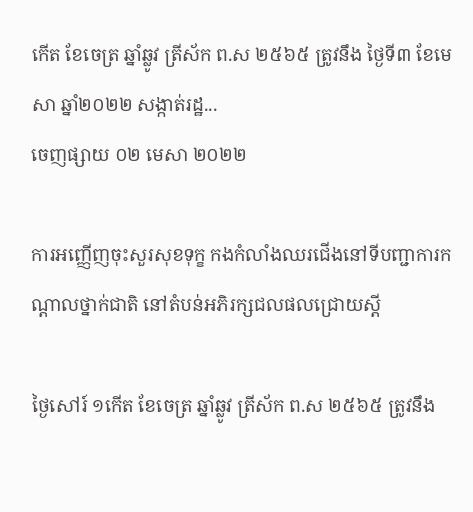កើត ខែចេត្រ ឆ្នាំឆ្លូវ ត្រីស័ក ព.ស ២៥៦៥ ត្រូវនឹង ថ្ងៃទី៣ ខែមេសា ឆ្នាំ២០២២ សង្កាត់រដ្ឋ...
ចេញផ្សាយ ០២ មេសា ២០២២

ការអញ្ញើញចុះសួរសុខទុក្ខ កងកំលាំងឈរជើងនៅទីបញ្ជាការកណ្តាលថ្នាក់ជាតិ នៅតំបន់អភិរក្សជលផលជ្រោយស្តី

ថ្ងៃសៅរ៍ ១កើត ខែចេត្រ ឆ្នាំឆ្លូវ ត្រីស័ក ព.ស ២៥៦៥ ត្រូវនឹង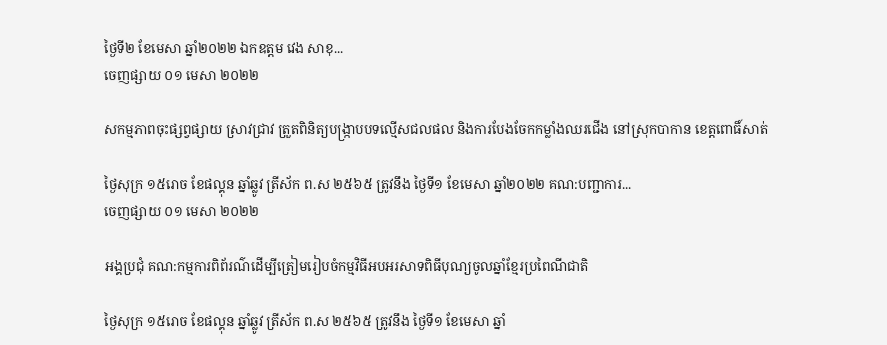ថ្ងៃទី២ ខែមេសា ឆ្នាំ២០២២ ឯកឧត្តម វេង សាខុ...
ចេញផ្សាយ ០១ មេសា ២០២២

សកម្មភាពចុះផ្សព្វផ្សាយ ស្រាវជ្រាវ ត្រួតពិនិត្យបង្ក្រាបបទល្មេីសជលផល និងការបែងចែកកម្លាំងឈរជេីង នៅស្រុកបាកាន ខេត្តពោធិ៍សាត់

ថ្ងៃសុក្រ ១៥រោច ខែផល្គុន ឆ្នាំឆ្លូវ ត្រីស័ក ព.ស ២៥៦៥ ត្រូវនឹង ថ្ងៃទី១ ខែមេសា ឆ្នាំ២០២២ គណ:បញ្ជាការ...
ចេញផ្សាយ ០១ មេសា ២០២២

អង្គប្រជុំ គណ:កម្មការពិព័រណ៌ដើម្បីត្រៀមរៀបចំកម្មវិធីអបអរសាទពិធីបុណ្យចូលឆ្នាំខ្មែរប្រពៃណីជាតិ

ថ្ងៃសុក្រ ១៥រោច ខែផល្គុន ឆ្នាំឆ្លូវ ត្រីស័ក ព.ស ២៥៦៥ ត្រូវនឹង ថ្ងៃទី១ ខែមេសា ឆ្នាំ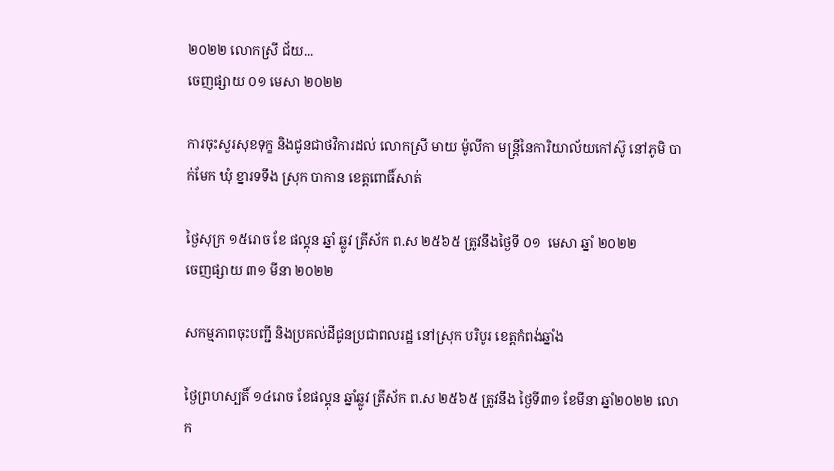២០២២ លោកស្រី ជ័យ...
ចេញផ្សាយ ០១ មេសា ២០២២

ការចុះសួរសុខទុក្ខ និងជូនជាថវិការដល់ លោកស្រី មាយ ម៉ូលីកា មន្ត្រីនៃការិយាល័យកៅស៊ូ នៅភូមិ បាក់មែក ឃុំ ខ្នារទទឹង ស្រុក បាកាន ខេត្តពោធិ៍សាត់

ថ្ងៃសុក្រ ១៥រោច ខែ ផល្គុន ឆ្នាំ ឆ្លូវ ត្រីស័ក ព.ស ២៥៦៥ ត្រូវនឹងថ្ងៃទី ០១  មេសា ឆ្នាំ ២០២២
ចេញផ្សាយ ៣១ មីនា ២០២២

សកម្មភាពចុះបញ្ជី និងប្រគល់ដីជូនប្រជាពលរដ្ឋ នៅស្រុក បរិបូរ ខេត្តកំពង់ឆ្នាំង

ថ្ងៃព្រហស្បតិ៍ ១៤រោច ខែផល្គុន ឆ្នាំឆ្លូវ ត្រីស័ក ព.ស ២៥៦៥ ត្រូវនឹង ថ្ងៃទី៣១ ខែមីនា ឆ្នាំ២០២២ លោក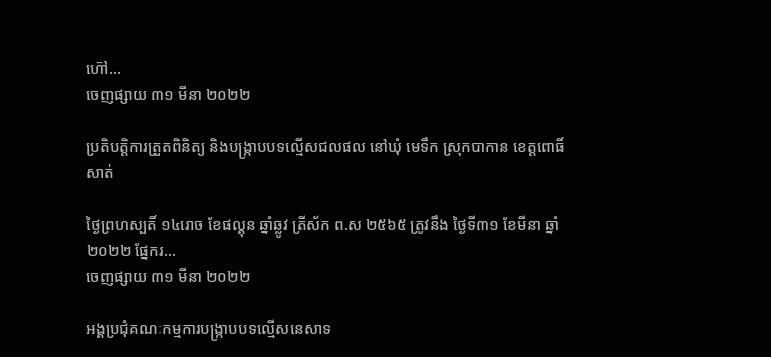ហ៊ៅ...
ចេញផ្សាយ ៣១ មីនា ២០២២

ប្រតិបត្តិការត្រួតពិនិត្យ និងបង្រ្កាបបទល្មើសជលផល នៅឃុំ មេទឹក ស្រុកបាកាន ខេត្តពោធិ៍សាត់

ថ្ងៃព្រហស្បតិ៍ ១៤រោច ខែផល្គុន ឆ្នាំឆ្លូវ ត្រីស័ក ព.ស ២៥៦៥ ត្រូវនឹង ថ្ងៃទី៣១ ខែមីនា ឆ្នាំ២០២២ ផ្នែករ...
ចេញផ្សាយ ៣១ មីនា ២០២២

អង្គប្រជុំគណៈកម្មការបង្ក្រាបបទល្មើសនេសាទ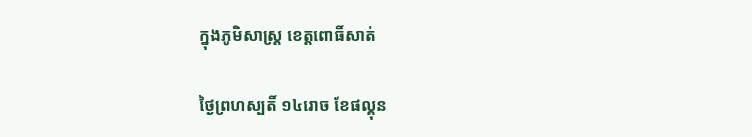ក្នុងភូមិសាស្ត្រ ខេត្តពោធិ៍សាត់

ថ្ងៃព្រហស្បតិ៍ ១៤រោច ខែផល្គុន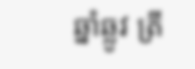ឆ្នាំឆ្លូវ ត្រី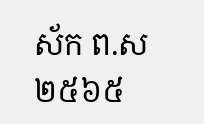ស័ក ព.ស ២៥៦៥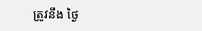ត្រូវនឹង ថ្ងៃ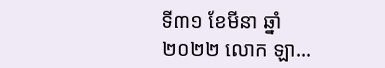ទី៣១ ខែមីនា ឆ្នាំ២០២២ លោក ឡា...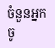ចំនួនអ្នកចូ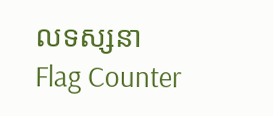លទស្សនា
Flag Counter